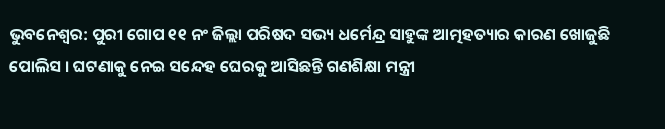ଭୁବନେଶ୍ବର: ପୁରୀ ଗୋପ ୧୧ ନଂ ଜିଲ୍ଲା ପରିଷଦ ସଭ୍ୟ ଧର୍ମେନ୍ଦ୍ର ସାହୁଙ୍କ ଆତ୍ମହତ୍ୟାର କାରଣ ଖୋଜୁଛି ପୋଲିସ । ଘଟଣାକୁ ନେଇ ସନ୍ଦେହ ଘେରକୁ ଆସିଛନ୍ତି ଗଣଶିକ୍ଷା ମନ୍ତ୍ରୀ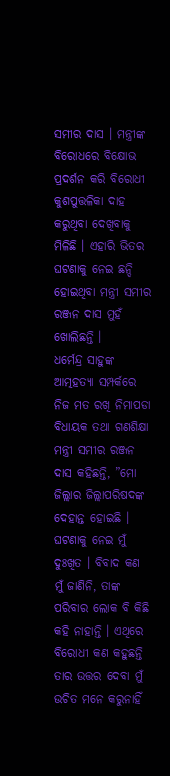ସମୀର ଦାସ । ମନ୍ତ୍ରୀଙ୍କ ବିରୋଧରେ ବିକ୍ଷୋଭ ପ୍ରଦର୍ଶନ କରି ବିରୋଧୀ କୁଶପୁତ୍ତଳିକା ଦାହ କରୁଥିବା ଦେଖିବାକୁ ମିଳିଛି । ଏହାରି ଭିତର ଘଟଣାକୁ ନେଇ ଛନ୍ଦି ହୋଇଥିବା ମନ୍ତ୍ରୀ ସମୀର ରଞ୍ଜନ ଦାସ ମୁହଁ ଖୋଲିଛନ୍ତି ।
ଧର୍ମେନ୍ଦ୍ର ସାହୁଙ୍କ ଆତ୍ମହତ୍ୟା ସମ୍ପର୍କରେ ନିଜ ମତ ରଖି ନିମାପଡା ବିଧାୟକ ତଥା ଗଣଶିକ୍ଷା ମନ୍ତ୍ରୀ ସମୀର ରଞ୍ଜନ ଦାସ କହିଛନ୍ତି, ”ମୋ ଜିଲ୍ଲାର ଜିଲ୍ଲାପରିଷଦଙ୍କ ଦେହାନ୍ତ ହୋଇଛି । ଘଟଣାକୁ ନେଇ ମୁଁ ଦୁଃଖିତ । ବିବାଦ କଣ ମୁଁ ଜାଣିନି, ତାଙ୍କ ପରିବାର ଲୋକ ବି କିଛି କହି ନାହାନ୍ତି । ଏଥିରେ ବିରୋଧୀ କଣ କହୁଛନ୍ତି ତାର ଉତ୍ତର ଦେବା ମୁଁ ଉଚିତ ମନେ କରୁନାହିଁ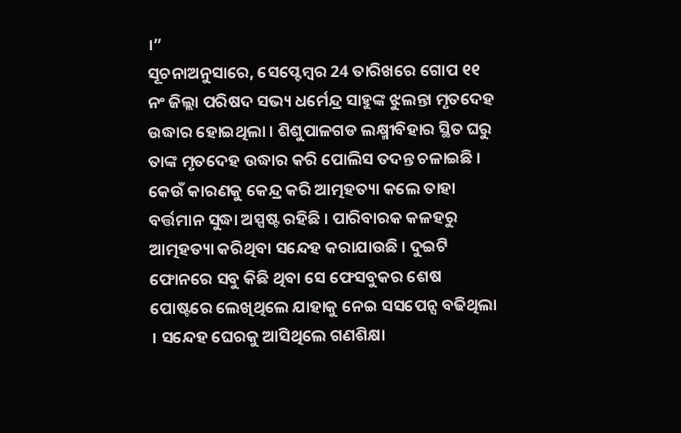।”
ସୂଚନାଅନୁସାରେ, ସେପ୍ଟେମ୍ବର 24 ତାରିଖରେ ଗୋପ ୧୧ ନଂ ଜିଲ୍ଲା ପରିଷଦ ସଭ୍ୟ ଧର୍ମେନ୍ଦ୍ର ସାହୁଙ୍କ ଝୁଲନ୍ତା ମୃତଦେହ ଉଦ୍ଧାର ହୋଇଥିଲା । ଶିଶୁପାଳଗଡ ଲକ୍ଷ୍ମୀବିହାର ସ୍ଥିତ ଘରୁ ତାଙ୍କ ମୃତଦେହ ଉଦ୍ଧାର କରି ପୋଲିସ ତଦନ୍ତ ଚଳାଇଛି । କେଉଁ କାରଣକୁ କେନ୍ଦ୍ର କରି ଆତ୍ମହତ୍ୟା କଲେ ତାହା ବର୍ତ୍ତମାନ ସୁଦ୍ଧା ଅସ୍ପଷ୍ଟ ରହିଛି । ପାରିବାରକ କଳହରୁ ଆତ୍ମହତ୍ୟା କରିଥିବା ସନ୍ଦେହ କରାଯାଉଛି । ଦୁଇଟି ଫୋନରେ ସବୁ କିଛି ଥିବା ସେ ଫେସବୁକର ଶେଷ ପୋଷ୍ଟରେ ଲେଖିଥିଲେ ଯାହାକୁ ନେଇ ସସପେନ୍ସ ବଢିଥିଲା । ସନ୍ଦେହ ଘେରକୁ ଆସିଥିଲେ ଗଣଶିକ୍ଷା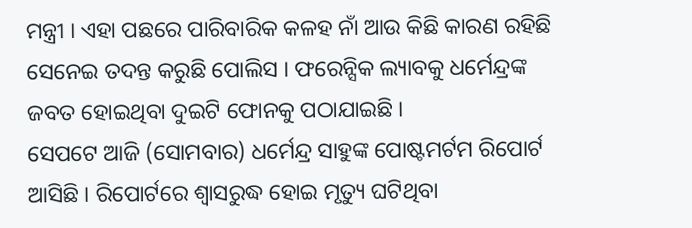ମନ୍ତ୍ରୀ । ଏହା ପଛରେ ପାରିବାରିକ କଳହ ନାଁ ଆଉ କିଛି କାରଣ ରହିଛି ସେନେଇ ତଦନ୍ତ କରୁଛି ପୋଲିସ । ଫରେନ୍ସିକ ଲ୍ୟାବକୁ ଧର୍ମେନ୍ଦ୍ରଙ୍କ ଜବତ ହୋଇଥିବା ଦୁଇଟି ଫୋନକୁ ପଠାଯାଇଛି ।
ସେପଟେ ଆଜି (ସୋମବାର) ଧର୍ମେନ୍ଦ୍ର ସାହୁଙ୍କ ପୋଷ୍ଟମର୍ଟମ ରିପୋର୍ଟ ଆସିଛି । ରିପୋର୍ଟରେ ଶ୍ୱାସରୁଦ୍ଧ ହୋଇ ମୃତ୍ୟୁ ଘଟିଥିବା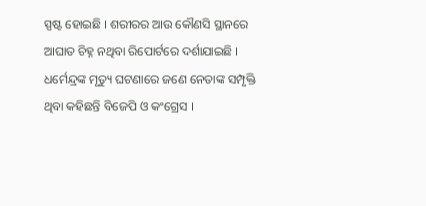ସ୍ପଷ୍ଟ ହୋଇଛି । ଶରୀରର ଆଉ କୌଣସି ସ୍ଥାନରେ ଆଘାତ ଚିହ୍ନ ନଥିବା ରିପୋର୍ଟରେ ଦର୍ଶାଯାଇଛି । ଧର୍ମେନ୍ଦ୍ରଙ୍କ ମୃତ୍ୟୁ ଘଟଣାରେ ଜଣେ ନେତାଙ୍କ ସମ୍ପୃକ୍ତି ଥିବା କହିଛନ୍ତି ବିଜେପି ଓ କଂଗ୍ରେସ ।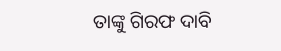ତାଙ୍କୁ ଗିରଫ ଦାବି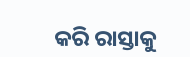କରି ରାସ୍ତାକୁ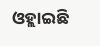ଓହ୍ଲାଇଛି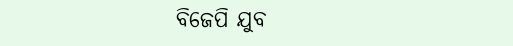ବିଜେପି ଯୁବ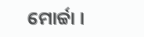ମୋର୍ଚ୍ଚା ।